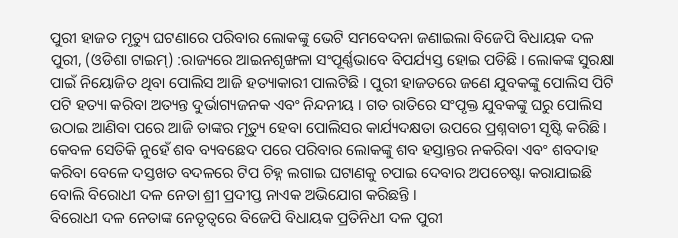ପୁରୀ ହାଜତ ମୃତ୍ୟୁ ଘଟଣାରେ ପରିବାର ଲୋକଙ୍କୁ ଭେଟି ସମବେଦନା ଜଣାଇଲା ବିଜେପି ବିଧାୟକ ଦଳ
ପୁରୀ, (ଓଡିଶା ଟାଇମ୍) :ରାଜ୍ୟରେ ଆଇନଶୃଙ୍ଖଳା ସଂପୂର୍ଣ୍ଣଭାବେ ବିପର୍ଯ୍ୟସ୍ତ ହୋଇ ପଡିଛି । ଲୋକଙ୍କ ସୁରକ୍ଷା ପାଇଁ ନିୟୋଜିତ ଥିବା ପୋଲିସ ଆଜି ହତ୍ୟାକାରୀ ପାଲଟିଛି । ପୁରୀ ହାଜତରେ ଜଣେ ଯୁବକଙ୍କୁ ପୋଲିସ ପିଟି ପଟି ହତ୍ୟା କରିବା ଅତ୍ୟନ୍ତ ଦୁର୍ଭାଗ୍ୟଜନକ ଏବଂ ନିନ୍ଦନୀୟ । ଗତ ରାତିରେ ସଂପୃକ୍ତ ଯୁବକଙ୍କୁ ଘରୁ ପୋଲିସ ଉଠାଇ ଆଣିବା ପରେ ଆଜି ତାଙ୍କର ମୃତ୍ୟୁ ହେବା ପୋଲିସର କାର୍ଯ୍ୟଦକ୍ଷତା ଉପରେ ପ୍ରଶ୍ନବାଚୀ ସୃଷ୍ଟି କରିଛି । କେବଳ ସେତିକି ନୁହେଁ ଶବ ବ୍ୟବଛେଦ ପରେ ପରିବାର ଲୋକଙ୍କୁ ଶବ ହସ୍ତାନ୍ତର ନକରିବା ଏବଂ ଶବଦାହ କରିବା ବେଳେ ଦସ୍ତଖତ ବଦଳରେ ଟିପ ଚିହ୍ନ ଲଗାଇ ଘଟାଣକୁ ଚପାଇ ଦେବାର ଅପଚେଷ୍ଟା କରାଯାଇଛି ବୋଲି ବିରୋଧୀ ଦଳ ନେତା ଶ୍ରୀ ପ୍ରଦୀପ୍ତ ନାଏକ ଅଭିଯୋଗ କରିଛନ୍ତି ।
ବିରୋଧୀ ଦଳ ନେତାଙ୍କ ନେତୃତ୍ୱରେ ବିଜେପି ବିଧାୟକ ପ୍ରତିନିଧୀ ଦଳ ପୁରୀ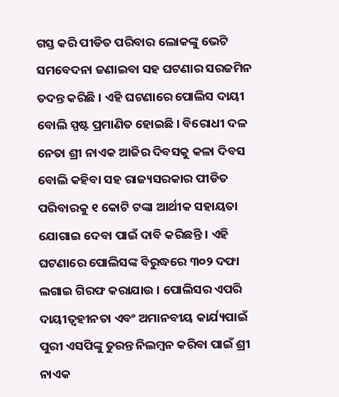ଗସ୍ତ କରି ପୀଡିତ ପରିବାର ଲୋକଙ୍କୁ ଭେଟି ସମବେଦନା ଜଣାଇବା ସହ ଘଟଣାର ସରଜମିନ ତଦନ୍ତ କରିଛି । ଏହି ଘଟଣାରେ ପୋଲିସ ଦାୟୀ ବୋଲି ସ୍ପଷ୍ଟ ପ୍ରମାଣିତ ହୋଇଛି । ବିରୋଧୀ ଦଳ ନେତା ଶ୍ରୀ ନାଏକ ଆଜିର ଦିବସକୁ କଳା ଦିବସ ବୋଲି କହିବା ସହ ରାଜ୍ୟସରକାର ପୀଡିତ ପରିବାରକୁ ୧ କୋଟି ଟଙ୍କା ଆର୍ଥୀକ ସହାୟତା ଯୋଗାଇ ଦେବା ପାଇଁ ଦାବି କରିଛନ୍ତି । ଏହି ଘଟଣାରେ ପୋଲିସଙ୍କ ବିରୁଦ୍ଧରେ ୩୦୨ ଦଫା ଲଗାଇ ଗିରଫ କରାଯାଉ । ପୋଲିସର ଏପରି ଦାୟୀତ୍ୱହୀନତା ଏବଂ ଅମାନବୀୟ କାର୍ଯ୍ୟପାଇଁ ପୁରୀ ଏସପିଙ୍କୁ ତୁରନ୍ତ ନିଲମ୍ବନ କରିବା ପାଇଁ ଶ୍ରୀ ନାଏକ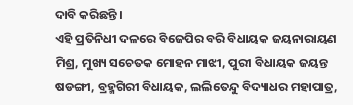ଦାବି କରିଛନ୍ତି ।
ଏହି ପ୍ରତିନିଧୀ ଦଳରେ ବିଜେପିର ବରି ବିଧାୟକ ଜୟନାରାୟଣ ମିଶ୍ର, ମୁଖ୍ୟ ସଚେତକ ମୋହନ ମାଝୀ, ପୁରୀ ବିଧାୟକ ଜୟନ୍ତ ଷଡଙ୍ଗୀ, ବ୍ରହ୍ମଗିରୀ ବିଧାୟକ, ଲଲିତେନ୍ଦୁ ବିଦ୍ୟାଧର ମହାପାତ୍ର,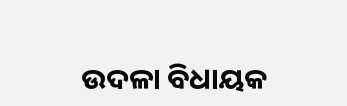ଉଦଳା ବିଧାୟକ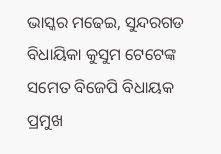ଭାସ୍କର ମଢେଇ, ସୁନ୍ଦରଗଡ ବିଧାୟିକା କୁସୁମ ଟେଟେଙ୍କ ସମେତ ବିଜେପି ବିଧାୟକ ପ୍ରମୁଖ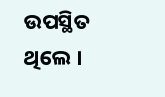ଉପସ୍ଥିତ ଥିଲେ ।